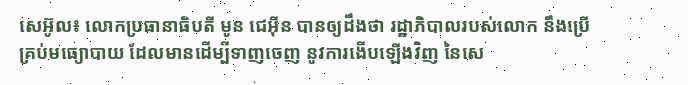សេអ៊ូល៖ លោកប្រធានាធិបតី មូន ជេអ៊ីន បានឲ្យដឹងថា រដ្ឋាភិបាលរបស់លោក នឹងប្រើគ្រប់មធ្យោបាយ ដែលមានដើម្បីទាញចេញ នូវការងើបឡើងវិញ នៃសេ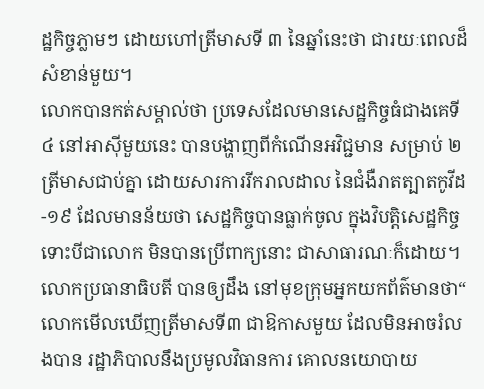ដ្ឋកិច្ចភ្លាមៗ ដោយហៅត្រីមាសទី ៣ នៃឆ្នាំនេះថា ជារយៈពេលដ៏សំខាន់មួយ។
លោកបានកត់សម្គាល់ថា ប្រទេសដែលមានសេដ្ឋកិច្ចធំជាងគេទី ៤ នៅអាស៊ីមួយនេះ បានបង្ហាញពីកំណើនអវិជ្ជមាន សម្រាប់ ២ ត្រីមាសជាប់គ្នា ដោយសារការរីករាលដាល នៃជំងឺរាតត្បាតកូវីដ-១៩ ដែលមានន័យថា សេដ្ឋកិច្ចបានធ្លាក់ចូល ក្នុងវិបត្តិសេដ្ឋកិច្ច ទោះបីជាលោក មិនបានប្រើពាក្យនោះ ជាសាធារណៈក៏ដោយ។
លោកប្រធានាធិបតី បានឲ្យដឹង នៅមុខក្រុមអ្នកយកព័ត៌មានថា“ លោកមើលឃើញត្រីមាសទី៣ ជាឱកាសមួយ ដែលមិនអាចរំលងបាន រដ្ឋាភិបាលនឹងប្រមូលវិធានការ គោលនយោបាយ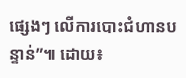ផ្សេងៗ លើការបោះជំហានបន្ទាន់”៕ ដោយ៖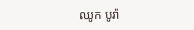ឈូក បូរ៉ា